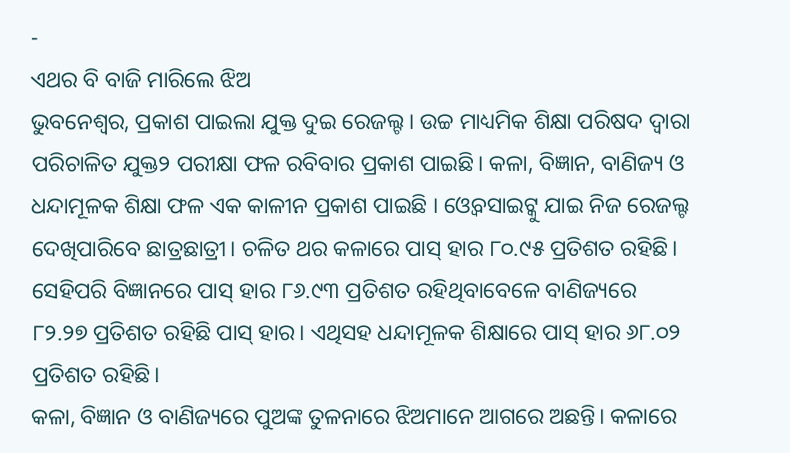-
ଏଥର ବି ବାଜି ମାରିଲେ ଝିଅ
ଭୁବନେଶ୍ୱର, ପ୍ରକାଶ ପାଇଲା ଯୁକ୍ତ ଦୁଇ ରେଜଲ୍ଟ । ଉଚ୍ଚ ମାଧ୍ୟମିକ ଶିକ୍ଷା ପରିଷଦ ଦ୍ଵାରା ପରିଚାଳିତ ଯୁକ୍ତ୨ ପରୀକ୍ଷା ଫଳ ରବିବାର ପ୍ରକାଶ ପାଇଛି। କଳା, ବିଜ୍ଞାନ, ବାଣିଜ୍ୟ ଓ ଧନ୍ଦାମୂଳକ ଶିକ୍ଷା ଫଳ ଏକ କାଳୀନ ପ୍ରକାଶ ପାଇଛି । ଓ୍ବେବସାଇଟ୍କୁ ଯାଇ ନିଜ ରେଜଲ୍ଟ ଦେଖିପାରିବେ ଛାତ୍ରଛାତ୍ରୀ। ଚଳିତ ଥର କଳାରେ ପାସ୍ ହାର ୮୦.୯୫ ପ୍ରତିଶତ ରହିଛି। ସେହିପରି ବିଜ୍ଞାନରେ ପାସ୍ ହାର ୮୬.୯୩ ପ୍ରତିଶତ ରହିଥିବାବେଳେ ବାଣିଜ୍ୟରେ ୮୨.୨୭ ପ୍ରତିଶତ ରହିଛି ପାସ୍ ହାର। ଏଥିସହ ଧନ୍ଦାମୂଳକ ଶିକ୍ଷାରେ ପାସ୍ ହାର ୬୮.୦୨ ପ୍ରତିଶତ ରହିଛି।
କଳା, ବିଜ୍ଞାନ ଓ ବାଣିଜ୍ୟରେ ପୁଅଙ୍କ ତୁଳନାରେ ଝିଅମାନେ ଆଗରେ ଅଛନ୍ତି। କଳାରେ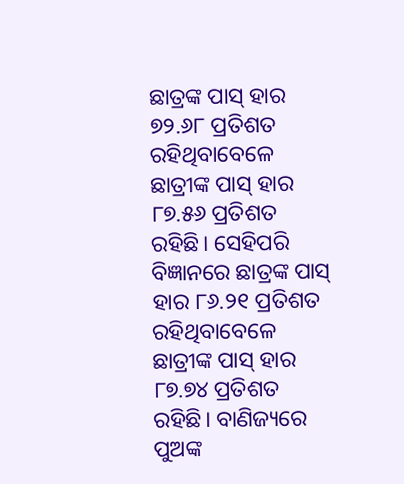ଛାତ୍ରଙ୍କ ପାସ୍ ହାର ୭୨.୬୮ ପ୍ରତିଶତ ରହିଥିବାବେଳେ ଛାତ୍ରୀଙ୍କ ପାସ୍ ହାର ୮୭.୫୬ ପ୍ରତିଶତ ରହିଛି। ସେହିପରି ବିଜ୍ଞାନରେ ଛାତ୍ରଙ୍କ ପାସ୍ ହାର ୮୬.୨୧ ପ୍ରତିଶତ ରହିଥିବାବେଳେ ଛାତ୍ରୀଙ୍କ ପାସ୍ ହାର ୮୭.୭୪ ପ୍ରତିଶତ ରହିଛି। ବାଣିଜ୍ୟରେ ପୁଅଙ୍କ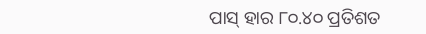ପାସ୍ ହାର ୮୦.୪୦ ପ୍ରତିଶତ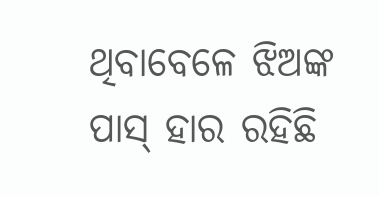ଥିବାବେଳେ ଝିଅଙ୍କ ପାସ୍ ହାର ରହିଛି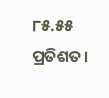୮୫.୫୫ ପ୍ରତିଶତ।